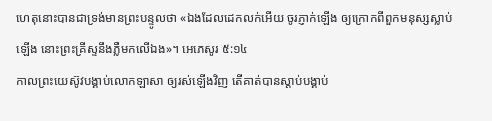ហេតុនោះបានជាទ្រង់មានព្រះបន្ទូលថា «ឯងដែលដេកលក់អើយ ចូរភ្ញាក់ឡើង ឲ្យក្រោកពីពួកមនុស្សស្លាប់ឡើង នោះព្រះគ្រីស្ទនឹងភ្លឺមកលើឯង»។ អេភេសូរ ៥:១៤
កាលព្រះយេស៊ូវបង្គាប់លោកឡាសា ឲ្យរស់ឡើងវិញ តើគាត់បានស្តាប់បង្គាប់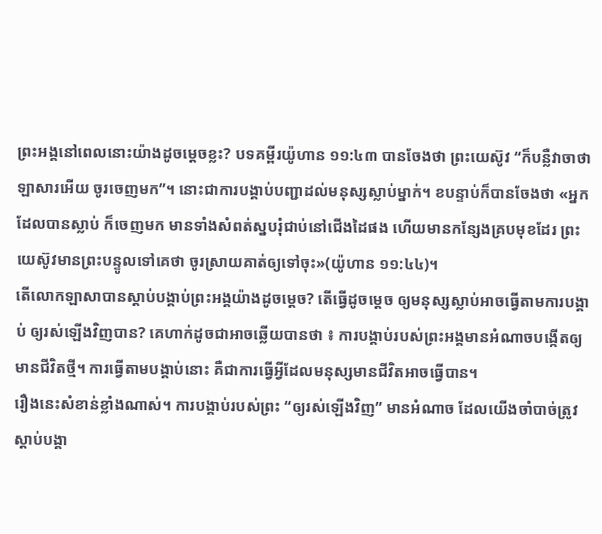ព្រះអង្គនៅពេលនោះយ៉ាងដូចម្តេចខ្លះ? បទគម្ពីរយ៉ូហាន ១១:៤៣ បានចែងថា ព្រះយេស៊ូវ “ក៏បន្លឺវាចាថា ឡាសារអើយ ចូរចេញមក”។ នោះជាការបង្គាប់បញ្ជាដល់មនុស្សស្លាប់ម្នាក់។ ខបន្ទាប់ក៏បានចែងថា «អ្នកដែលបានស្លាប់ ក៏ចេញមក មានទាំងសំពត់ស្នបរុំជាប់នៅជើងដៃផង ហើយមានកន្សែងគ្របមុខដែរ ព្រះយេស៊ូវមានព្រះបន្ទូលទៅគេថា ចូរស្រាយគាត់ឲ្យទៅចុះ»(យ៉ូហាន ១១:៤៤)។
តើលោកឡាសាបានស្តាប់បង្គាប់ព្រះអង្គយ៉ាងដូចម្តេច? តើធ្វើដូចម្តេច ឲ្យមនុស្សស្លាប់អាចធ្វើតាមការបង្គាប់ ឲ្យរស់ឡើងវិញបាន? គេហាក់ដូចជាអាចឆ្លើយបានថា ៖ ការបង្គាប់របស់ព្រះអង្គមានអំណាចបង្កើតឲ្យមានជីវិតថ្មី។ ការធ្វើតាមបង្គាប់នោះ គឺជាការធ្វើអ្វីដែលមនុស្សមានជីវិតអាចធ្វើបាន។
រឿងនេះសំខាន់ខ្លាំងណាស់។ ការបង្គាប់របស់ព្រះ “ឲ្យរស់ឡើងវិញ” មានអំណាច ដែលយើងចាំបាច់ត្រូវស្តាប់បង្គា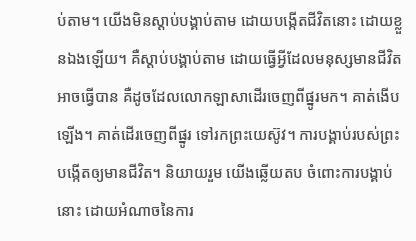ប់តាម។ យើងមិនស្តាប់បង្គាប់តាម ដោយបង្កើតជីវិតនោះ ដោយខ្លួនឯងឡើយ។ គឺស្តាប់បង្គាប់តាម ដោយធ្វើអ្វីដែលមនុស្សមានជីវិតអាចធ្វើបាន គឺដូចដែលលោកឡាសាដើរចេញពីផ្នូរមក។ គាត់ងើបឡើង។ គាត់ដើរចេញពីផ្នូរ ទៅរកព្រះយេស៊ូវ។ ការបង្គាប់របស់ព្រះបង្កើតឲ្យមានជីវិត។ និយាយរួម យើងឆ្លើយតប ចំពោះការបង្គាប់នោះ ដោយអំណាចនៃការ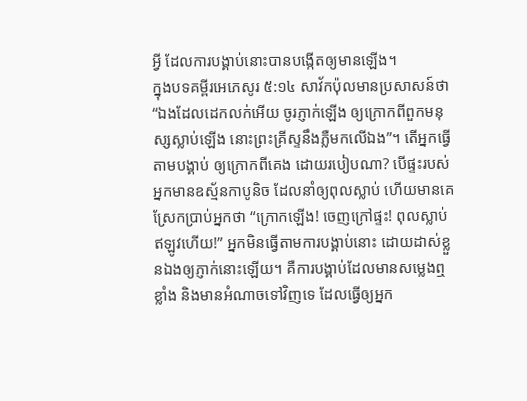អ្វី ដែលការបង្គាប់នោះបានបង្កើតឲ្យមានឡើង។
ក្នុងបទគម្ពីរអេភេសូរ ៥:១៤ សាវ័កប៉ុលមានប្រសាសន៍ថា “ឯងដែលដេកលក់អើយ ចូរភ្ញាក់ឡើង ឲ្យក្រោកពីពួកមនុស្សស្លាប់ឡើង នោះព្រះគ្រីស្ទនឹងភ្លឺមកលើឯង”។ តើអ្នកធ្វើតាមបង្គាប់ ឲ្យក្រោកពីគេង ដោយរបៀបណា? បើផ្ទះរបស់អ្នកមានឧស្ម័នកាបូនិច ដែលនាំឲ្យពុលស្លាប់ ហើយមានគេស្រែកប្រាប់អ្នកថា “ក្រោកឡើង! ចេញក្រៅផ្ទះ! ពុលស្លាប់ឥឡូវហើយ!” អ្នកមិនធ្វើតាមការបង្គាប់នោះ ដោយដាស់ខ្លួនឯងឲ្យភ្ញាក់នោះឡើយ។ គឺការបង្គាប់ដែលមានសម្លេងឮខ្លាំង និងមានអំណាចទៅវិញទេ ដែលធ្វើឲ្យអ្នក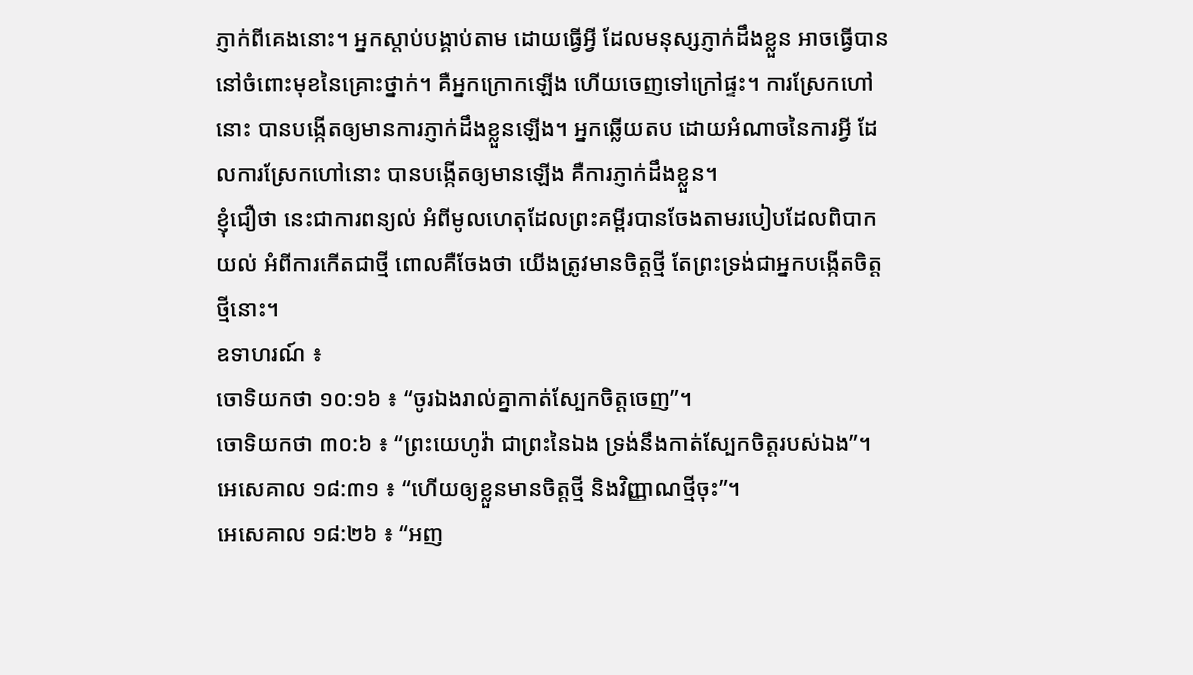ភ្ញាក់ពីគេងនោះ។ អ្នកស្តាប់បង្គាប់តាម ដោយធ្វើអ្វី ដែលមនុស្សភ្ញាក់ដឹងខ្លួន អាចធ្វើបាន នៅចំពោះមុខនៃគ្រោះថ្នាក់។ គឺអ្នកក្រោកឡើង ហើយចេញទៅក្រៅផ្ទះ។ ការស្រែកហៅនោះ បានបង្កើតឲ្យមានការភ្ញាក់ដឹងខ្លួនឡើង។ អ្នកឆ្លើយតប ដោយអំណាចនៃការអ្វី ដែលការស្រែកហៅនោះ បានបង្កើតឲ្យមានឡើង គឺការភ្ញាក់ដឹងខ្លួន។
ខ្ញុំជឿថា នេះជាការពន្យល់ អំពីមូលហេតុដែលព្រះគម្ពីរបានចែងតាមរបៀបដែលពិបាកយល់ អំពីការកើតជាថ្មី ពោលគឺចែងថា យើងត្រូវមានចិត្តថ្មី តែព្រះទ្រង់ជាអ្នកបង្កើតចិត្តថ្មីនោះ។
ឧទាហរណ៍ ៖
ចោទិយកថា ១០:១៦ ៖ “ចូរឯងរាល់គ្នាកាត់ស្បែកចិត្តចេញ”។
ចោទិយកថា ៣០:៦ ៖ “ព្រះយេហូវ៉ា ជាព្រះនៃឯង ទ្រង់នឹងកាត់ស្បែកចិត្តរបស់ឯង”។
អេសេគាល ១៨:៣១ ៖ “ហើយឲ្យខ្លួនមានចិត្តថ្មី និងវិញ្ញាណថ្មីចុះ”។
អេសេគាល ១៨:២៦ ៖ “អញ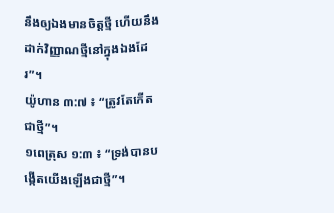នឹងឲ្យឯងមានចិត្តថ្មី ហើយនឹងដាក់វិញ្ញាណថ្មីនៅក្នុងឯងដែរ”។
យ៉ូហាន ៣:៧ ៖ “ត្រូវតែកើតជាថ្មី”។
១ពេត្រុស ១:៣ ៖ “ទ្រង់បានបង្កើតយើងឡើងជាថ្មី”។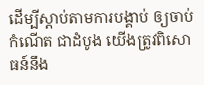ដើម្បីស្តាប់តាមការបង្គាប់ ឲ្យចាប់កំណើត ជាដំបូង យើងត្រូវពិសោធន៍នឹង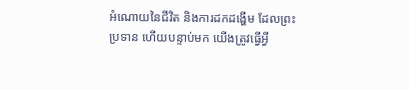អំណោយនៃជីវិត និងការដកដង្ហើម ដែលព្រះប្រទាន ហើយបន្ទាប់មក យើងត្រូវធ្វើអ្វី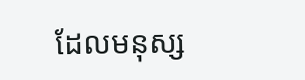ដែលមនុស្ស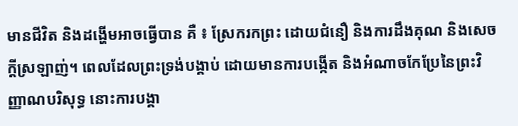មានជីវិត និងដង្ហើមអាចធ្វើបាន គឺ ៖ ស្រែករកព្រះ ដោយជំនឿ និងការដឹងគុណ និងសេចក្តីស្រឡាញ់។ ពេលដែលព្រះទ្រង់បង្គាប់ ដោយមានការបង្កើត និងអំណាចកែប្រែនៃព្រះវិញ្ញាណបរិសុទ្ធ នោះការបង្គា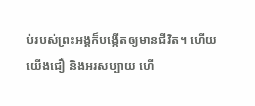ប់របស់ព្រះអង្គក៏បង្កើតឲ្យមានជីវិត។ ហើយយើងជឿ និងអរសប្បាយ ហើ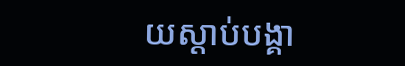យស្តាប់បង្គា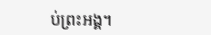ប់ព្រះអង្គ។